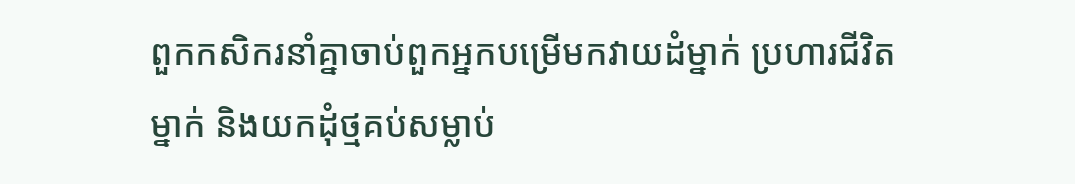ពួកកសិករនាំគ្នាចាប់ពួកអ្នកបម្រើមកវាយដំម្នាក់ ប្រហារជីវិតម្នាក់ និងយកដុំថ្មគប់សម្លាប់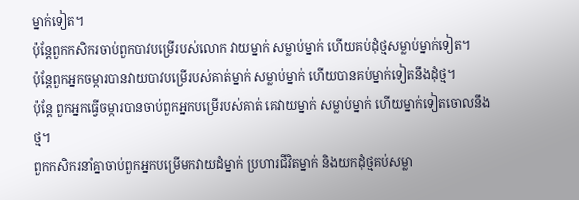ម្នាក់ទៀត។
ប៉ុន្តែពួកកសិករចាប់ពួកបាវបម្រើរបស់លោក វាយម្នាក់ សម្លាប់ម្នាក់ ហើយគប់ដុំថ្មសម្លាប់ម្នាក់ទៀត។
ប៉ុន្ដែពួកអ្នកចម្ការបានវាយបាវបម្រើរបស់គាត់ម្នាក់ សម្លាប់ម្នាក់ ហើយបានគប់ម្នាក់ទៀតនឹងដុំថ្ម។
ប៉ុន្តែ ពួកអ្នកធ្វើចម្ការបានចាប់ពួកអ្នកបម្រើរបស់គាត់ គេវាយម្នាក់ សម្លាប់ម្នាក់ ហើយម្នាក់ទៀតចោលនឹងថ្ម។
ពួកកសិករនាំគ្នាចាប់ពួកអ្នកបម្រើមកវាយដំម្នាក់ ប្រហារជីវិតម្នាក់ និងយកដុំថ្មគប់សម្លា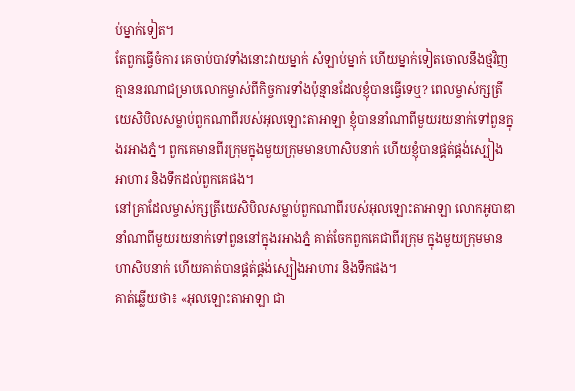ប់ម្នាក់ទៀត។
តែពួកធ្វើចំការ គេចាប់បាវទាំងនោះវាយម្នាក់ សំឡាប់ម្នាក់ ហើយម្នាក់ទៀតចោលនឹងថ្មវិញ
គ្មាននរណាជម្រាបលោកម្ចាស់ពីកិច្ចការទាំងប៉ុន្មានដែលខ្ញុំបានធ្វើទេឬ? ពេលម្ចាស់ក្សត្រីយេសិបិលសម្លាប់ពួកណាពីរបស់អុលឡោះតាអាឡា ខ្ញុំបាននាំណាពីមួយរយនាក់ទៅពួនក្នុងរអាងភ្នំ។ ពួកគេមានពីរក្រុមក្នុងមួយក្រុមមានហាសិបនាក់ ហើយខ្ញុំបានផ្គត់ផ្គង់ស្បៀងអាហារ និងទឹកដល់ពួកគេផង។
នៅគ្រាដែលម្ចាស់ក្សត្រីយេសិបិលសម្លាប់ពួកណាពីរបស់អុលឡោះតាអាឡា លោកអូបាឌានាំណាពីមួយរយនាក់ទៅពួននៅក្នុងរអាងភ្នំ គាត់ចែកពួកគេជាពីរក្រុម ក្នុងមួយក្រុមមានហាសិបនាក់ ហើយគាត់បានផ្គត់ផ្គង់ស្បៀងអាហារ និងទឹកផង។
គាត់ឆ្លើយថា៖ «អុលឡោះតាអាឡា ជា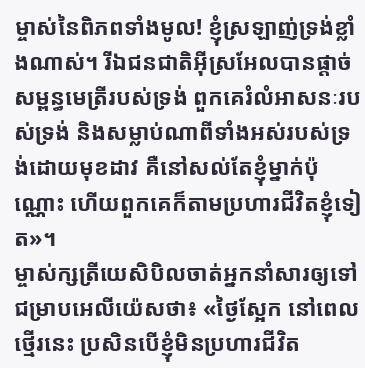ម្ចាស់នៃពិភពទាំងមូល! ខ្ញុំស្រឡាញ់ទ្រង់ខ្លាំងណាស់។ រីឯជនជាតិអ៊ីស្រអែលបានផ្តាច់សម្ពន្ធមេត្រីរបស់ទ្រង់ ពួកគេរំលំអាសនៈរបស់ទ្រង់ និងសម្លាប់ណាពីទាំងអស់របស់ទ្រង់ដោយមុខដាវ គឺនៅសល់តែខ្ញុំម្នាក់ប៉ុណ្ណោះ ហើយពួកគេក៏តាមប្រហារជីវិតខ្ញុំទៀត»។
ម្ចាស់ក្សត្រីយេសិបិលចាត់អ្នកនាំសារឲ្យទៅជម្រាបអេលីយ៉េសថា៖ «ថ្ងៃស្អែក នៅពេលថ្មើរនេះ ប្រសិនបើខ្ញុំមិនប្រហារជីវិត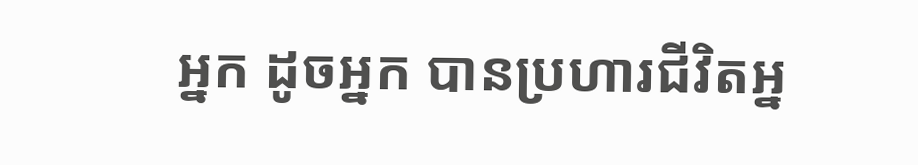អ្នក ដូចអ្នក បានប្រហារជីវិតអ្ន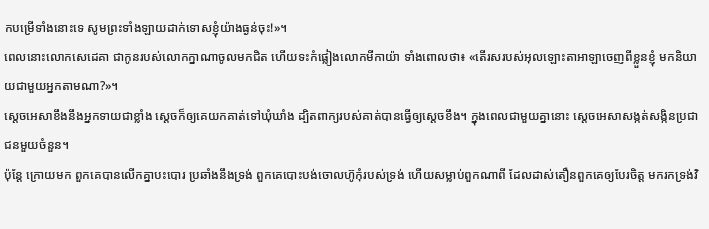កបម្រើទាំងនោះទេ សូមព្រះទាំងឡាយដាក់ទោសខ្ញុំយ៉ាងធ្ងន់ចុះ!»។
ពេលនោះលោកសេដេគា ជាកូនរបស់លោកក្នាណាចូលមកជិត ហើយទះកំផ្លៀងលោកមីកាយ៉ា ទាំងពោលថា៖ «តើរសរបស់អុលឡោះតាអាឡាចេញពីខ្លួនខ្ញុំ មកនិយាយជាមួយអ្នកតាមណា?»។
ស្តេចអេសាខឹងនឹងអ្នកទាយជាខ្លាំង ស្តេចក៏ឲ្យគេយកគាត់ទៅឃុំឃាំង ដ្បិតពាក្យរបស់គាត់បានធ្វើឲ្យស្តេចខឹង។ ក្នុងពេលជាមួយគ្នានោះ ស្តេចអេសាសង្កត់សង្កិនប្រជាជនមួយចំនួន។
ប៉ុន្តែ ក្រោយមក ពួកគេបានលើកគ្នាបះបោរ ប្រឆាំងនឹងទ្រង់ ពួកគេបោះបង់ចោលហ៊ូកុំរបស់ទ្រង់ ហើយសម្លាប់ពួកណាពី ដែលដាស់តឿនពួកគេឲ្យបែរចិត្ត មករកទ្រង់វិ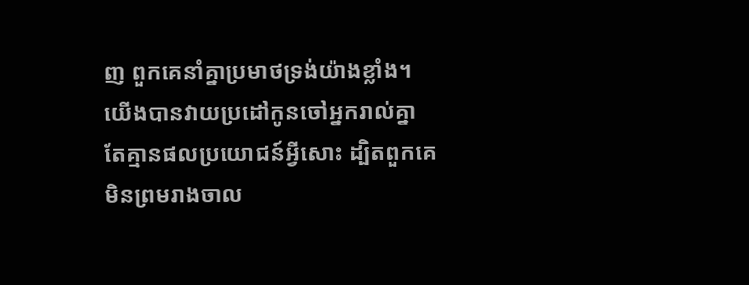ញ ពួកគេនាំគ្នាប្រមាថទ្រង់យ៉ាងខ្លាំង។
យើងបានវាយប្រដៅកូនចៅអ្នករាល់គ្នា តែគ្មានផលប្រយោជន៍អ្វីសោះ ដ្បិតពួកគេមិនព្រមរាងចាល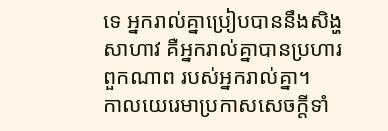ទេ អ្នករាល់គ្នាប្រៀបបាននឹងសិង្ហសាហាវ គឺអ្នករាល់គ្នាបានប្រហារពួកណាព របស់អ្នករាល់គ្នា។
កាលយេរេមាប្រកាសសេចក្ដីទាំ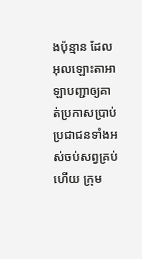ងប៉ុន្មាន ដែលអុលឡោះតាអាឡាបញ្ជាឲ្យគាត់ប្រកាសប្រាប់ប្រជាជនទាំងអស់ចប់សព្វគ្រប់ហើយ ក្រុម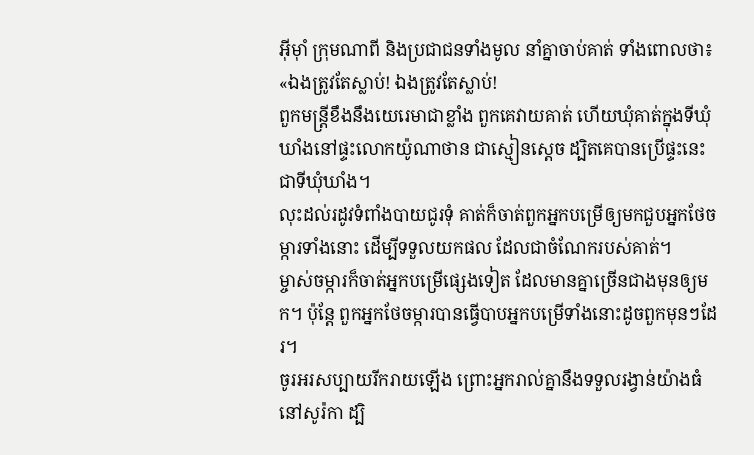អ៊ីមុាំ ក្រុមណាពី និងប្រជាជនទាំងមូល នាំគ្នាចាប់គាត់ ទាំងពោលថា៖ «ឯងត្រូវតែស្លាប់! ឯងត្រូវតែស្លាប់!
ពួកមន្ត្រីខឹងនឹងយេរេមាជាខ្លាំង ពួកគេវាយគាត់ ហើយឃុំគាត់ក្នុងទីឃុំឃាំងនៅផ្ទះលោកយ៉ូណាថាន ជាស្មៀនស្តេច ដ្បិតគេបានប្រើផ្ទះនេះជាទីឃុំឃាំង។
លុះដល់រដូវទំពាំងបាយជូរទុំ គាត់ក៏ចាត់ពួកអ្នកបម្រើឲ្យមកជួបអ្នកថែចម្ការទាំងនោះ ដើម្បីទទួលយកផល ដែលជាចំណែករបស់គាត់។
ម្ចាស់ចម្ការក៏ចាត់អ្នកបម្រើផ្សេងទៀត ដែលមានគ្នាច្រើនជាងមុនឲ្យមក។ ប៉ុន្ដែ ពួកអ្នកថែចម្ការបានធ្វើបាបអ្នកបម្រើទាំងនោះដូចពួកមុនៗដែរ។
ចូរអរសប្បាយរីករាយឡើង ព្រោះអ្នករាល់គ្នានឹងទទួលរង្វាន់យ៉ាងធំនៅសូរ៉កា ដ្បិ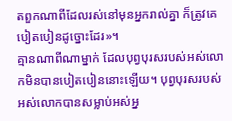តពួកណាពីដែលរស់នៅមុនអ្នករាល់គ្នា ក៏ត្រូវគេបៀតបៀនដូច្នោះដែរ»។
គ្មានណាពីណាម្នាក់ ដែលបុព្វបុរសរបស់អស់លោកមិនបានបៀតបៀននោះឡើយ។ បុព្វបុរសរបស់អស់លោកបានសម្លាប់អស់អ្ន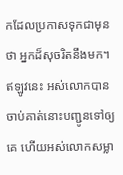កដែលប្រកាសទុកជាមុនថា អ្នកដ៏សុចរិតនឹងមក។ ឥឡូវនេះ អស់លោកបានចាប់គាត់នោះបញ្ជូនទៅឲ្យគេ ហើយអស់លោកសម្លា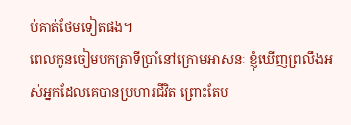ប់គាត់ថែមទៀតផង។
ពេលកូនចៀមបកត្រាទីប្រាំនៅក្រោមអាសនៈ ខ្ញុំឃើញព្រលឹងអស់អ្នកដែលគេបានប្រហារជីវិត ព្រោះតែប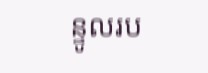ន្ទូលរប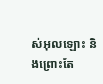ស់អុលឡោះ និងព្រោះតែ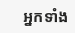អ្នកទាំង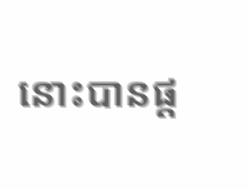នោះបានផ្ដ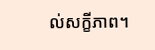ល់សក្ខីភាព។